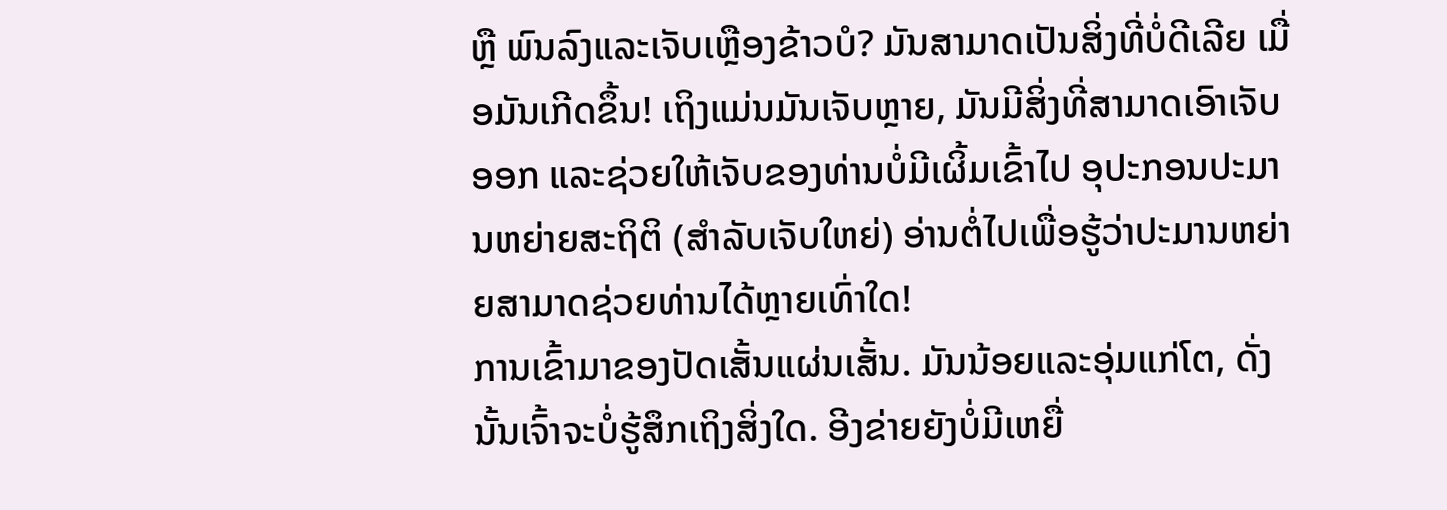ຫຼື ພົນລົງແລະເຈັບເຫຼືອງຂ້າວບໍ? ມັນສາມາດເປັນສິ່ງທີ່ບໍ່ດີເລີຍ ເມື່ອມັນເກີດຂຶ້ນ! ເຖິງແມ່ນມັນເຈັບຫຼາຍ, ມັນມີສິ່ງທີ່ສາມາດເອົາເຈັບອອກ ແລະຊ່ວຍໃຫ້ເຈັບຂອງທ່ານບໍ່ມີເຜິ້ມເຂົ້າໄປ ອຸປະກອນປະມານຫຍ່າຍສະຖິຕິ (ສຳລັບເຈັບໃຫຍ່) ອ່ານຕໍ່ໄປເພື່ອຮູ້ວ່າປະມານຫຍ່າຍສາມາດຊ່ວຍທ່ານໄດ້ຫຼາຍເທົ່າໃດ!
ການເຂົ້າມາຂອງປັດເສັ້ນແຜ່ນເສັ້ນ. ມັນນ້ອຍແລະອຸ່ມແກ່ໂຕ, ດັ່ງນັ້ນເຈົ້າຈະບໍ່ຮູ້ສຶກເຖິງສິ່ງໃດ. ອີງຂ່າຍຍັງບໍ່ມີເຫຍື່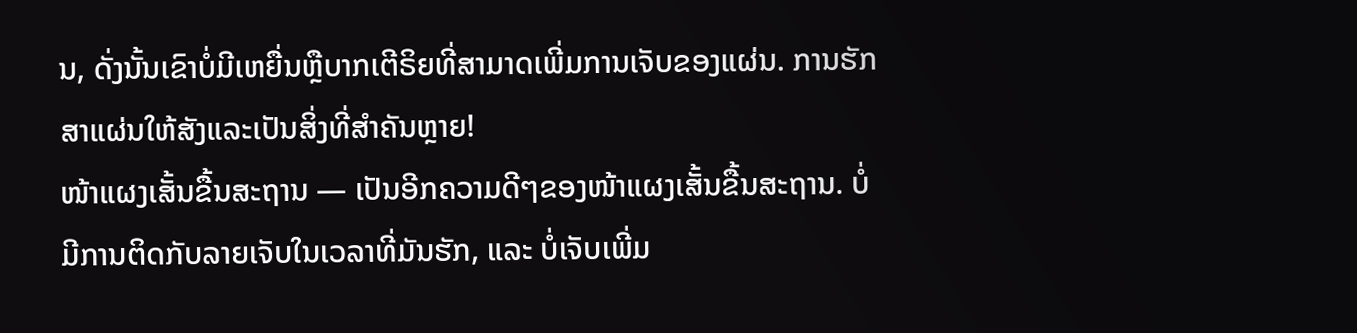ນ, ດັ່ງນັ້ນເຂົາບໍ່ມີເຫຍື່ນຫຼືບາກເຕີຣິຍທີ່ສາມາດເພີ່ມການເຈັບຂອງແຜ່ນ. ການຮັກສາແຜ່ນໃຫ້ສັງແລະເປັນສິ່ງທີ່ສຳຄັນຫຼາຍ!
ໜ້າແຜງເສັ້ນຂື້ນສະຖານ — ເປັນອີກຄວາມດີໆຂອງໜ້າແຜງເສັ້ນຂື້ນສະຖານ. ບໍ່ມີການຕິດກັບລາຍເຈັບໃນເວລາທີ່ມັນຮັກ, ແລະ ບໍ່ເຈັບເພີ່ມ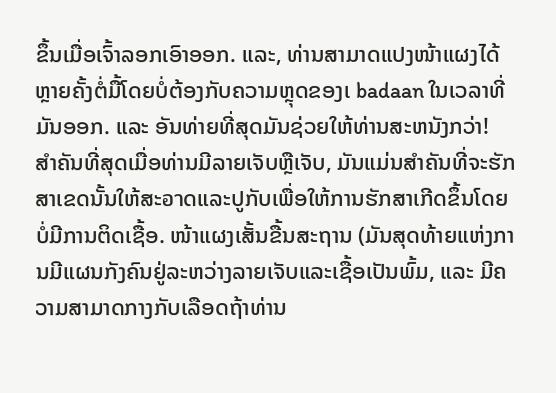ຂຶ້ນເມື່ອເຈົ້າລອກເອົາອອກ. ແລະ, ທ່ານສາມາດແປງໜ້າແຜງໄດ້ຫຼາຍຄັ້ງຕໍ່ມື້ໂດຍບໍ່ຕ້ອງກັບຄວາມຫຼຸດຂອງເ badaan ໃນເວລາທີ່ມັນອອກ. ແລະ ອັນທ່າຍທີ່ສຸດມັນຊ່ວຍໃຫ້ທ່ານສະຫນັງກວ່າ!
ສຳຄັນທີ່ສຸດເມື່ອທ່ານມີລາຍເຈັບຫຼືເຈັບ, ມັນແມ່ນສຳຄັນທີ່ຈະຮັກສາເຂດນັ້ນໃຫ້ສະอาດແລະປູກັບເພື່ອໃຫ້ການຮັກສາເກີດຂຶ້ນໂດຍບໍ່ມີການຕິດເຊື້ອ. ໜ້າແຜງເສັ້ນຂື້ນສະຖານ (ມັນສຸດທ້າຍແຫ່ງການມີແຜນກັງຄົນຢູ່ລະຫວ່າງລາຍເຈັບແລະເຊື້ອເປັນພົ້ມ, ແລະ ມີຄວາມສາມາດກາງກັບເລືອດຖ້າທ່ານ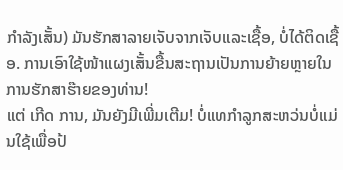ກຳລັງເສັ້ນ) ມັນຮັກສາລາຍເຈັບຈາກເຈັບແລະເຊື້ອ, ບໍ່ໄດ້ຕິດເຊື້ອ. ການເອົາໃຊ້ໜ້າແຜງເສັ້ນຂື້ນສະຖານເປັນການຍ້າຍຫຼາຍໃນການຮັກສາຮ໊າຍຂອງທ່ານ!
ແຕ່ ເກີດ ການ, ມັນຍັງມີເພີ່ມເຕີມ! ບໍ່ແທກຳລູກສະຫວ່ນບໍ່ແມ່ນໃຊ້ເພື່ອປ້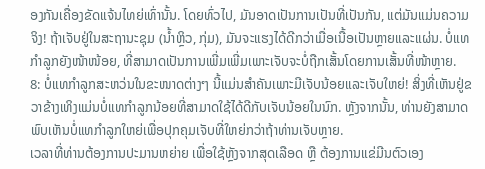ອງກັນເຄື່ອງຂັດແຈ້ນໄທຍ່ເທົ່ານັ້ນ. ໂດຍທົ່ວໄປ, ມັນອາດເປັນການເປັນທີ່ເປັນກັນ, ແຕ່ມັນແມ່ນຄວາມຈິງ! ຖ້າເຈັບຢູ່ໃນສະຖານະຊຸມ (ນ້ຳຫຼິວ, ກຸ່ມ), ມັນຈະແຮງໄດ້ດີກວ່າເມື່ອເນື້ອເປັນຫຼາຍແລະແຜ່ນ. ບໍ່ແທກຳລູກຍັງໜ້າໜ້ອຍ, ທີ່ສາມາດເປັນການເພີ່ມເພີ່ມເພາະເຈັບຈະບໍ່ຖືກເສັ້ນໂດຍການເສັ້ນທີ່ໜ້າຫຼາຍ.
8: ບໍ່ແທກຳລູກສະຫວ່ນໃນຂະໜາດຕ່າງໆ ນີ້ແມ່ນສຳຄັນເພາະມີເຈັບນ້ອຍແລະເຈັບໃຫຍ່! ສິ່ງທີ່ເຫັນຢູ່ຂວາຂ້າງເທິງແມ່ນບໍ່ແທກຳລູກນ້ອຍທີ່ສາມາດໃຊ້ໄດ້ດີກັບເຈັບນ້ອຍໃນນົກ. ຫຼັງຈາກນັ້ນ, ທ່ານຍັງສາມາດພົບເຫັນບໍ່ແທກຳລູກໃຫຍ່ເພື່ອປຸກຄຸມເຈັບທີ່ໃຫຍ່ກວ່າຖ້າທ່ານເຈັບຫຼາຍ.
ເວລາທີ່ທ່ານຕ້ອງການປະມານຫຍ່າຍ ເພື່ອໃຊ້ຫຼັງຈາກສຸດເລືອດ ຫຼື ຕ້ອງການແຂ່ມີນຕົວເອງ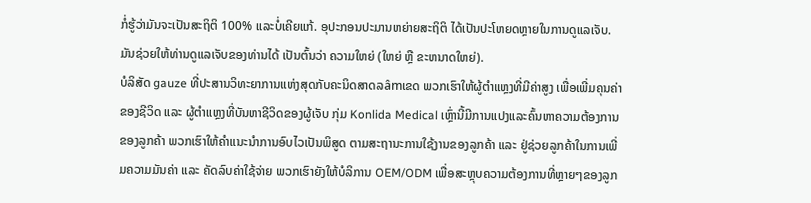ກໍ່ຮູ້ວ່າມັນຈະເປັນສະຖິຕິ 100% ແລະບໍ່ເຄີຍແກ້. ອຸປະກອນປະມານຫຍ່າຍສະຖິຕິ ໄດ້ເປັນປະໂຫຍດຫຼາຍໃນການດູແລເຈັບ. ມັນຊ່ວຍໃຫ້ທ່ານດູແລເຈັບຂອງທ່ານໄດ້ ເປັນຕົ້ນວ່າ ຄວາມໃຫຍ່ (ໃຫຍ່ ຫຼື ຂະຫນາດໃຫຍ່).
ບໍລິສັດ gauze ທີ່ປະສານວິທະຍາການແຫ່ງສຸດກັບຄະນິດສາດລâmເຂດ ພວກເຮົາໃຫ້ຜູ້ຕຳແຫຼງທີ່ມີຄ່າສູງ ເພື່ອເພີ່ມຄຸນຄ່າຂອງຊີວິດ ແລະ ຜູ້ຕຳແຫຼງທີ່ບັນຫາຊີວິດຂອງຜູ້ເຈັບ ກຸ່ມ Konlida Medical ເຫຼົ່ານີ້ມີການແປງແລະຄົ້ນຫາຄວາມຕ້ອງການຂອງລູກຄ້າ ພວກເຮົາໃຫ້ຄຳແນະນຳການອົບໄວເປັນພິສູດ ຕາມສະຖານະການໃຊ້ງານຂອງລູກຄ້າ ແລະ ຢູ່ຊ່ວຍລູກຄ້າໃນການເພີ່ມຄວາມມັນຄ່າ ແລະ ຄັດລົບຄ່າໃຊ້ຈ່າຍ ພວກເຮົາຍັງໃຫ້ບໍລິການ OEM/ODM ເພື່ອສະຫຼຸບຄວາມຕ້ອງການທີ່ຫຼາຍໆຂອງລູກ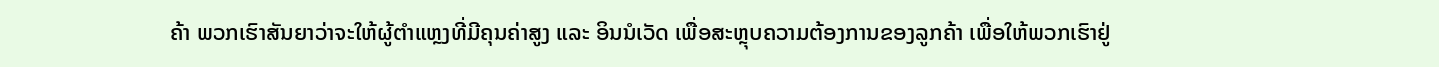ຄ້າ ພວກເຮົາສັນຍາວ່າຈະໃຫ້ຜູ້ຕຳແຫຼງທີ່ມີຄຸນຄ່າສູງ ແລະ ອິນນໍເວັດ ເພື່ອສະຫຼຸບຄວາມຕ້ອງການຂອງລູກຄ້າ ເພື່ອໃຫ້ພວກເຮົາຢູ່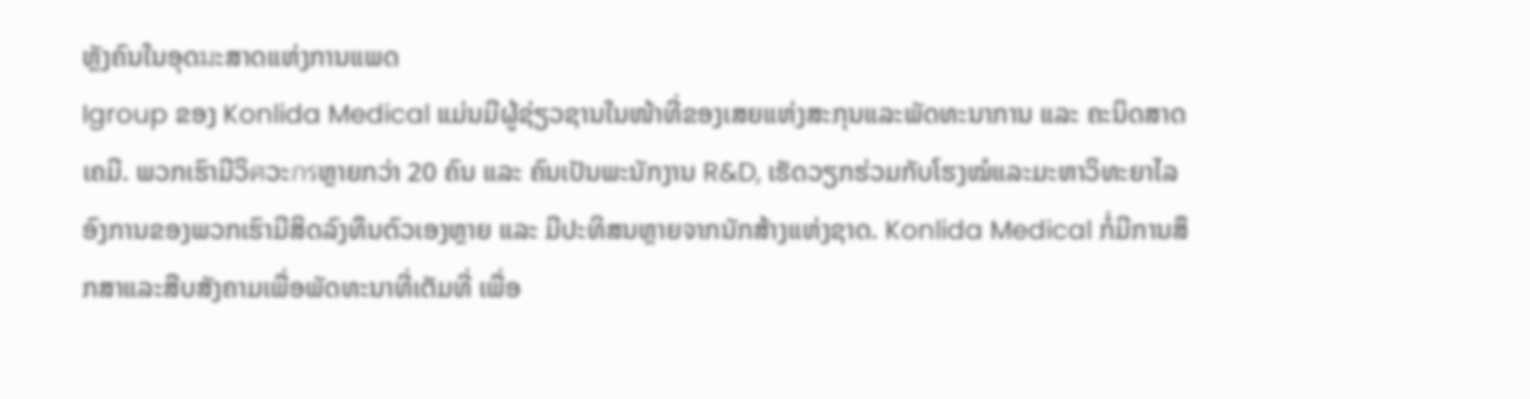ຫຼັງຄົນໃນອຸດมະສາດແຫ່ງການແພດ
Igroup ຂອງ Konlida Medical ແມ່ນມີຜູ້ຊ່ຽວຊານໃນໜ້າທີ່ຂອງເສຍແຫ່ງສະກຸນແລະພັດທະນາການ ແລະ ຄະນິດສາດເຄມີ. ພວກເຮົາມີວິศວະกรຫຼາຍກວ່າ 20 ຄົນ ແລະ ຄົນເປັນພະນັກງານ R&D, ເຮັດວຽກຮ່ວມກັບໂຮງໝໍແລະມະຫາວິທະຍາໄລ ອົງການຂອງພວກເຮົາມີສິດລົງທຶນຕົວເອງຫຼາຍ ແລະ ມີປະທິສນຫຼາຍຈາກນັກສ້າງແຫ່ງຊາດ. Konlida Medical ກໍ່ມີການສຶກສາແລະສືບສັງຄາມເພື່ອພັດທະນາທີ່ເຕັມທີ່ ເພື່ອ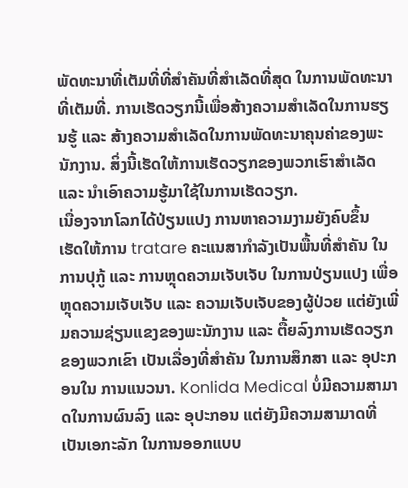ພັດທະນາທີ່ເຕັມທີ່ທີ່ສຳຄັນທີ່ສຳເລັດທີ່ສຸດ ໃນການພັດທະນາທີ່ເຕັມທີ່. ການເຮັດວຽກນີ້ເພື່ອສ້າງຄວາມສຳເລັດໃນການຮຽນຮູ້ ແລະ ສ້າງຄວາມສຳເລັດໃນການພັດທະນາຄຸນຄ່າຂອງພະນັກງານ. ສິ່ງນີ້ເຮັດໃຫ້ການເຮັດວຽກຂອງພວກເຮົາສຳເລັດ ແລະ ນຳເອົາຄວາມຮູ້ມາໃຊ້ໃນການເຮັດວຽກ.
ເນື່ອງຈາກໂລກໄດ້ປ່ຽນແປງ ການຫາຄວາມງາມຍັງຄົບຂຶ້ນ ເຮັດໃຫ້ການ tratare ຄະແນສາກຳລັງເປັນພື້ນທີ່ສຳຄັນ ໃນການປຸກູ້ ແລະ ການຫຼຸດຄວາມເຈັບເຈັບ ໃນການປ່ຽນແປງ ເພື່ອຫຼຸດຄວາມເຈັບເຈັບ ແລະ ຄວາມເຈັບເຈັບຂອງຜູ້ປ່ວຍ ແຕ່ຍັງເພີ່ມຄວາມຊ່ຽນແຂງຂອງພະນັກງານ ແລະ ຕື້ຍລົງການເຮັດວຽກຂອງພວກເຂົາ ເປັນເລື່ອງທີ່ສຳຄັນ ໃນການສຶກສາ ແລະ ອຸປະກອນໃນ ການແນວນາ. Konlida Medical ບໍ່ມີຄວາມສາມາດໃນການຜົນລົງ ແລະ ອຸປະກອນ ແຕ່ຍັງມີຄວາມສາມາດທີ່ເປັນເອກະລັກ ໃນການອອກແບບ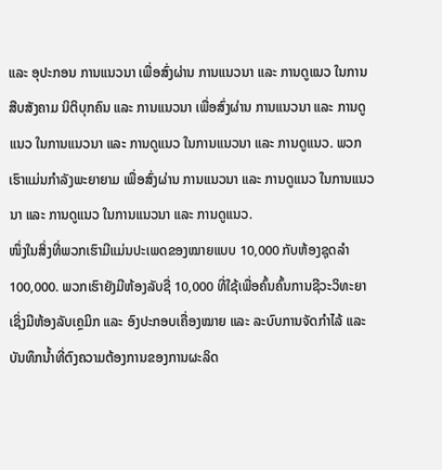ແລະ ອຸປະກອນ ການແນວນາ ເພື່ອສົ່ງຜ່ານ ການແນວນາ ແລະ ການດູແນວ ໃນການສືບສັງຄາມ ນິຕິບຸກຄົນ ແລະ ການແນວນາ ເພື່ອສົ່ງຜ່ານ ການແນວນາ ແລະ ການດູແນວ ໃນການແນວນາ ແລະ ການດູແນວ ໃນການແນວນາ ແລະ ການດູແນວ. ພວກເຮົາແມ່ນກຳລັງພະຍາຍາມ ເພື່ອສົ່ງຜ່ານ ການແນວນາ ແລະ ການດູແນວ ໃນການແນວນາ ແລະ ການດູແນວ ໃນການແນວນາ ແລະ ການດູແນວ.
ໜຶ່ງໃນສິ່ງທີ່ພວກເຮົາມີແມ່ນປະເພດຂອງໝາຍແບບ 10,000 ກັບຫ້ອງຊຸດລໍາ 100,000. ພວກເຮົາຍັງມີຫ້ອງລັບຊື່ 10,000 ທີ່ໃຊ້ເພື່ອຄົ້ນຄົ້ນການຊີວະວິທະຍາ ເຊິ່ງມີຫ້ອງລັບເຄຼມິກ ແລະ ອົງປະກອບເຄື່ອງໝາຍ ແລະ ລະບົບການຈັດກຳໄລ້ ແລະ ບັນທຶກນ້ຳທີ່ຕົງຄວາມຕ້ອງການຂອງການຜະລິດ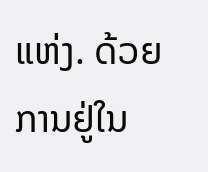ແຫ່ງ. ດ້ວຍການຢູ່ໃນ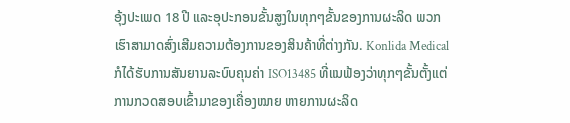ອຸ້ງປະເພດ 18 ປີ ແລະອຸປະກອນຂັ້ນສູງໃນທຸກໆຂັ້ນຂອງການຜະລິດ ພວກເຮົາສາມາດສົ່ງເສີມຄວາມຕ້ອງການຂອງສິນຄ້າທີ່ຕ່າງກັນ. Konlida Medical ກໍໄດ້ຮັບການສັນຍານລະບົບຄຸນຄ່າ ISO13485 ທີ່ແນຟ້ອງວ່າທຸກໆຂັ້ນຕັ້ງແຕ່ການກວດສອບເຂົ້າມາຂອງເຄື່ອງໝາຍ ຫາຍການຜະລິດ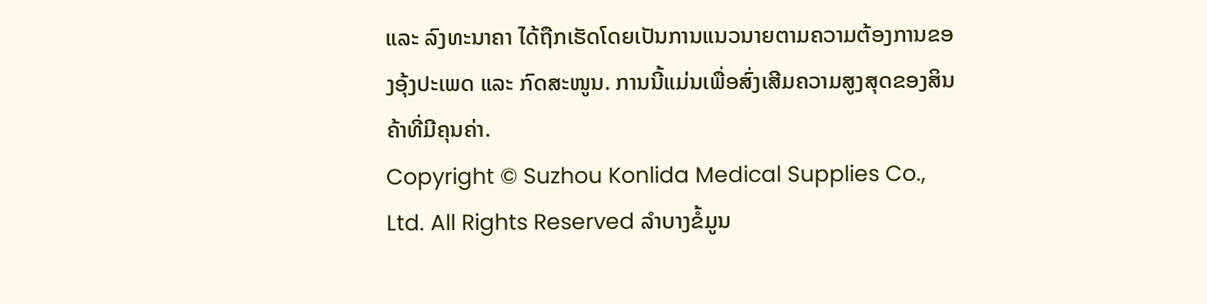ແລະ ລົງທະນາຄາ ໄດ້ຖືກເຮັດໂດຍເປັນການແນວນາຍຕາມຄວາມຕ້ອງການຂອງອຸ້ງປະເພດ ແລະ ກົດສະໜູນ. ການນີ້ແມ່ນເພື່ອສົ່ງເສີມຄວາມສູງສຸດຂອງສິນຄ້າທີ່ມີຄຸນຄ່າ.
Copyright © Suzhou Konlida Medical Supplies Co., Ltd. All Rights Reserved ລຳບາງຂໍ້ມູນ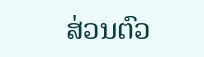ສ່ວນຕົວ